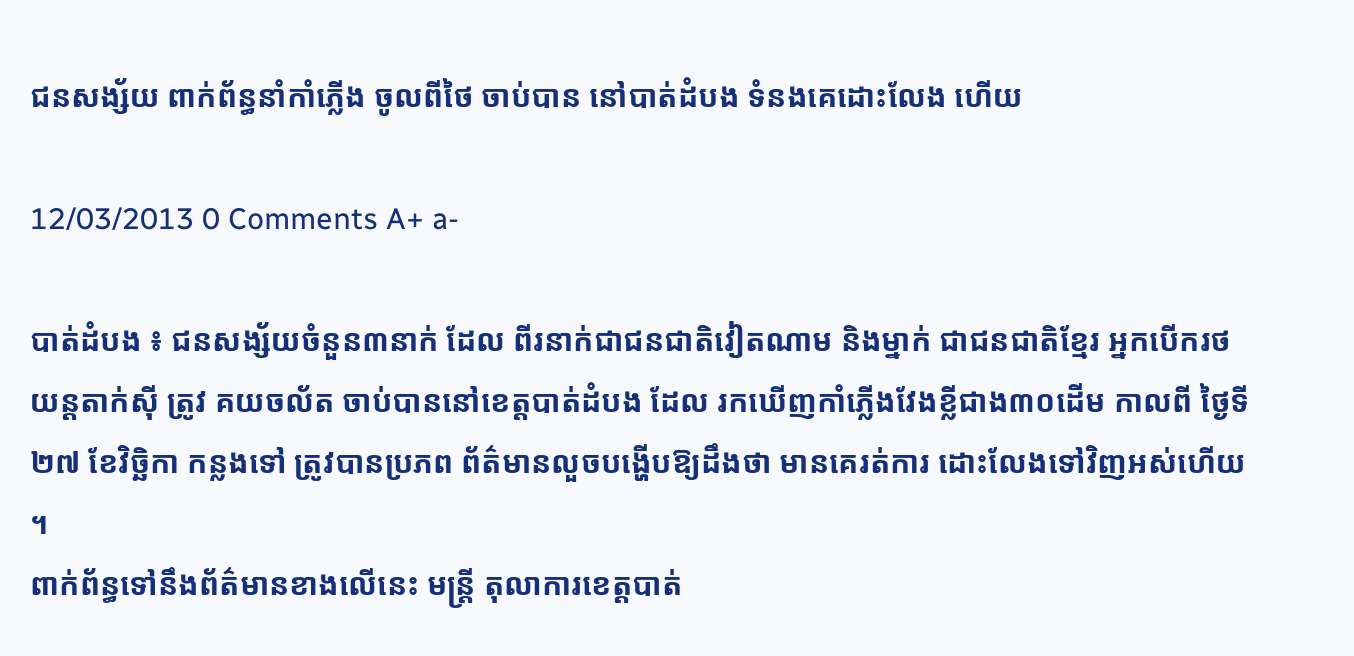ជនសង្ស័យ ពាក់ព័ន្ធនាំកាំភ្លើង ចូលពីថៃ ចាប់បាន នៅបាត់ដំបង ទំនងគេដោះលែង ហើយ

12/03/2013 0 Comments A+ a-

បាត់ដំបង ៖ ជនសង្ស័យចំនួន៣នាក់ ដែល ពីរនាក់ជាជនជាតិវៀតណាម និងម្នាក់ ជាជនជាតិខ្មែរ អ្នកបើករថយន្ដតាក់ស៊ី ត្រូវ គយចល័ត ចាប់បាននៅខេត្ដបាត់ដំបង ដែល រកឃើញកាំភ្លើងវែងខ្លីជាង៣០ដើម កាលពី ថ្ងៃទី២៧ ខែវិច្ឆិកា កន្លងទៅ ត្រូវបានប្រភព ព័ត៌មានលួចបង្ហើបឱ្យដឹងថា មានគេរត់ការ ដោះលែងទៅវិញអស់ហើយ ។
ពាក់ព័ន្ធទៅនឹងព័ត៌មានខាងលើនេះ មន្ដ្រី តុលាការខេត្ដបាត់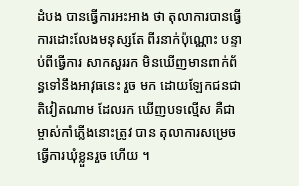ដំបង បានធ្វើការអះអាង ថា តុលាការបានធ្វើការដោះលែងមនុស្សតែ ពីរនាក់ប៉ុណ្ណោះ បន្ទាប់ពីធ្វើការ សាកសួររក មិនឃើញមានពាក់ព័ន្ធទៅនឹងអាវុធនេះ រួច មក ដោយឡែកជនជាតិវៀតណាម ដែលរក ឃើញបទល្មើស គឺជាម្ចាស់កាំភ្លើងនោះត្រូវ បាន តុលាការសម្រេចធ្វើការឃុំខ្លួនរួច ហើយ ។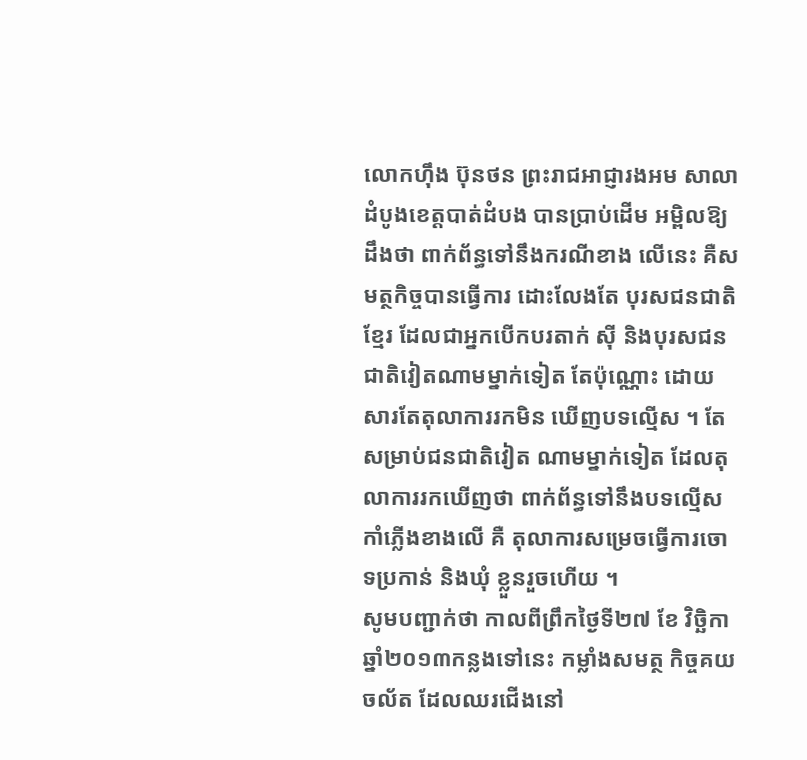លោកហ៊ឹង ប៊ុនថន ព្រះរាជអាជ្ញារងអម សាលាដំបូងខេត្ដបាត់ដំបង បានប្រាប់ដើម អម្ពិលឱ្យដឹងថា ពាក់ព័ន្ធទៅនឹងករណីខាង លើនេះ គឺសមត្ថកិច្ចបានធ្វើការ ដោះលែងតែ បុរសជនជាតិខ្មែរ ដែលជាអ្នកបើកបរតាក់ ស៊ី និងបុរសជនជាតិវៀតណាមម្នាក់ទៀត តែប៉ុណ្ណោះ ដោយសារតែតុលាការរកមិន ឃើញបទល្មើស ។ តែសម្រាប់ជនជាតិវៀត ណាមម្នាក់ទៀត ដែលតុលាការរកឃើញថា ពាក់ព័ន្ធទៅនឹងបទល្មើសកាំភ្លើងខាងលើ គឺ តុលាការសម្រេចធ្វើការចោទប្រកាន់ និងឃុំ ខ្លួនរួចហើយ ។
សូមបញ្ជាក់ថា កាលពីព្រឹកថ្ងៃទី២៧ ខែ វិច្ឆិកា ឆ្នាំ២០១៣កន្លងទៅនេះ កម្លាំងសមត្ថ កិច្ចគយចល័ត ដែលឈរជើងនៅ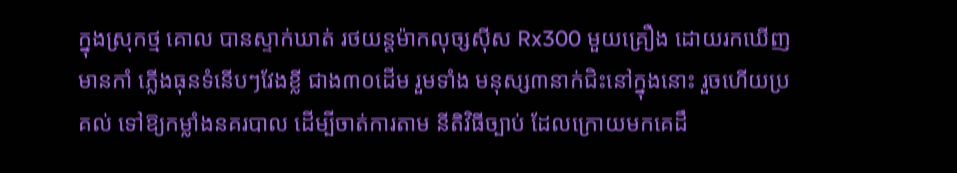ក្នុងស្រុកថ្ម គោល បានស្ទាក់ឃាត់ រថយន្ដម៉ាកលុច្សស៊ីស Rx300 មួយគ្រឿង ដោយរកឃើញមានកាំ ភ្លើងធុនទំនើបៗវែងខ្លី ជាង៣០ដើម រួមទាំង មនុស្ស៣នាក់ជិះនៅក្នុងនោះ រួចហើយប្រគល់ ទៅឱ្យកម្លាំងនគរបាល ដើម្បីចាត់ការតាម នីតិវិធីច្បាប់ ដែលក្រោយមកគេដឹ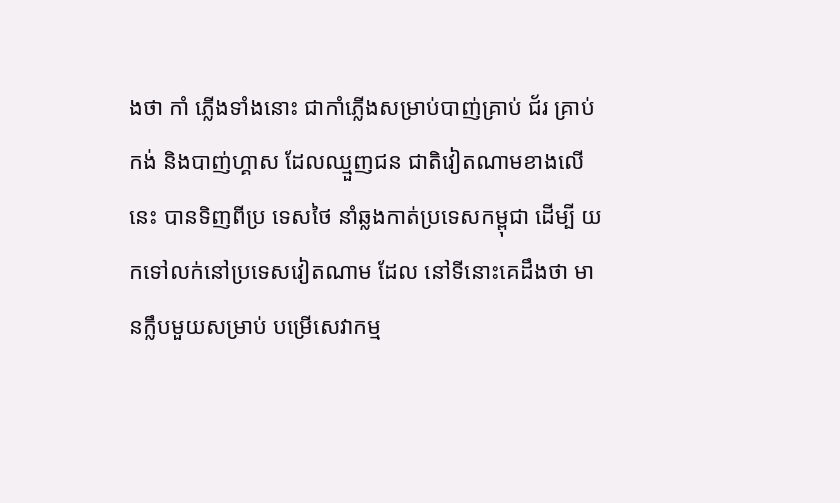ងថា កាំ ភ្លើងទាំងនោះ ជាកាំភ្លើងសម្រាប់បាញ់គ្រាប់ ជ័រ គ្រាប់កង់ និងបាញ់ហ្គាស ដែលឈ្មួញជន ជាតិវៀតណាមខាងលើនេះ បានទិញពីប្រ ទេសថៃ នាំឆ្លងកាត់ប្រទេសកម្ពុជា ដើម្បី យកទៅលក់នៅប្រទេសវៀតណាម ដែល នៅទីនោះគេដឹងថា មានក្លឹបមួយសម្រាប់ បម្រើសេវាកម្ម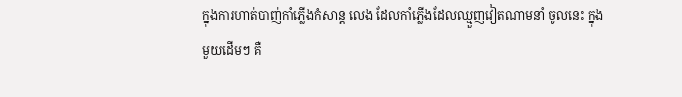ក្នុងការហាត់បាញ់កាំភ្លើងកំសាន្ដ លេង ដែលកាំភ្លើងដែលឈ្មួញវៀតណាមនាំ ចូលនេះ ក្នុងមួយដើមៗ គឺ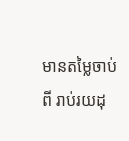មានតម្លៃចាប់ពី រាប់រយដុ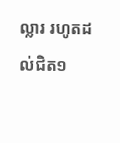ល្លារ រហូតដល់ជិត១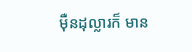ម៉ឺនដុល្លារក៏ មាន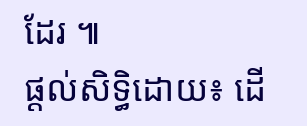ដែរ ៕
ផ្តល់សិទ្ធិដោយ៖ ដើ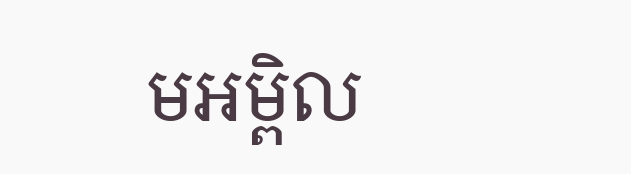មអម្ពិល